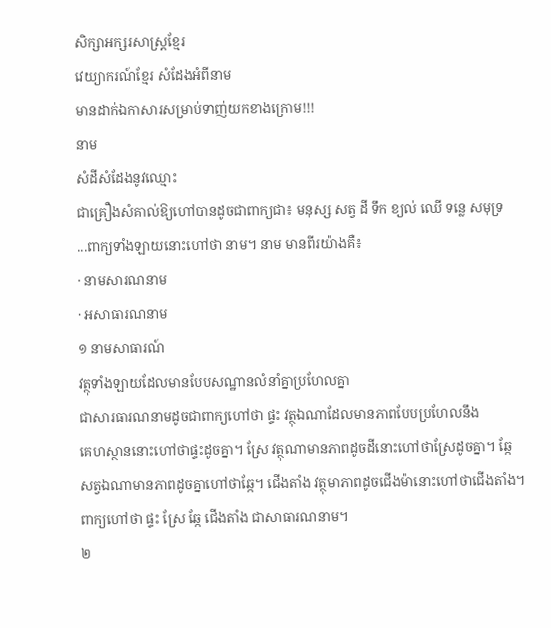សិក្សាអក្សរសាស្រ្តខ្មែរ
វេយ្យាករណ៍ខ្មែរ សំដែងអំពីនាម
មានដាក់ឯកាសារសម្រាប់ទាញ់យកខាងក្រោម!!!
នាម
សំដីសំដែងនូវឈ្មោះ
ជាគ្រឿងសំគាល់ឱ្យហៅបានដូចជាពាក្យជា៖ មនុស្ស សត្វ ដី ទឹក ខ្យល់ ឈើ ទន្លេ សមុទ្រ
...ពាក្យទាំងឡាយនោះហៅថា នាម។ នាម មានពីរយ៉ាងគឺ៖
· នាមសារណនាម
· អសាធារណនាម
១ នាមសាធារណ៍
វត្ថុទាំងឡាយដែលមានបែបសណ្ឋានលំនាំគ្នាប្រហែលគ្នា
ជាសារធារណនាមដូចជាពាក្យហៅថា ផ្ទះ វត្ថុឯណាដែលមានភាពបែបប្រហែលនឹង
គេហស្ថាននោះហៅថាផ្ទះដូចគ្នា។ ស្រែ វត្ថុណាមានភាពដូចដីនោះហៅថាស្រែដូចគ្នា។ ឆ្កែ
សត្វឯណាមានភាពដូចគ្នាហៅថាឆ្កែ។ ជើងតាំង វត្ថុមាភាពដូចជើងម៉ានោះហៅថាជើងតាំង។
ពាក្យហៅថា ផ្ទះ ស្រែ ឆ្កែ ជើងតាំង ជាសាធារណនាម។
២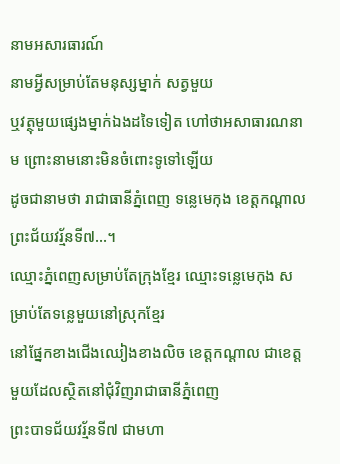នាមអសារធារណ៍
នាមអ្វីសម្រាប់តែមនុស្សម្នាក់ សត្វមួយ
ឬវត្ថុមួយផ្សេងម្នាក់ឯងដទៃទៀត ហៅថាអសាធារណនាម ព្រោះនាមនោះមិនចំពោះទូទៅឡើយ
ដូចជានាមថា រាជាធានីភ្នំពេញ ទន្លេមេកុង ខេត្តកណ្តាល ព្រះជ័យវរ្ម័នទី៧...។
ឈ្មោះភ្នំពេញសម្រាប់តែក្រុងខ្មែរ ឈ្មោះទន្លេមេកុង សម្រាប់តែទន្លេមួយនៅស្រុកខ្មែរ
នៅផ្នែកខាងជើងឈៀងខាងលិច ខេត្តកណ្តាល ជាខេត្តមួយដែលស្ថិតនៅជុំវិញរាជាធានីភ្នំពេញ
ព្រះបាទជ័យវរ្ម័នទី៧ ជាមហា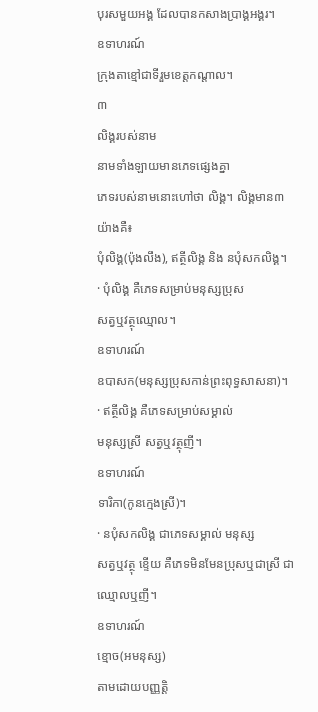បុរសមួយអង្គ ដែលបានកសាងប្រាង្គអង្គរ។
ឧទាហរណ៍
ក្រុងតាខ្មៅជាទីរួមខេត្តកណ្តាល។
៣
លិង្គរបស់នាម
នាមទាំងឡាយមានភេទផ្សេងគ្នា
ភេទរបស់នាមនោះហៅថា លិង្គ។ លិង្គមាន៣ យ៉ាងគឺ៖
បុំលិង្គ(ប៉ុងលឹង), ឥត្ថីលិង្គ និង នបុំសកលិង្គ។
· បុំលិង្គ គឺភេទសម្រាប់មនុស្សប្រុស
សត្វឬវត្ថុឈ្មោល។
ឧទាហរណ៍
ឧបាសក(មនុស្សប្រុសកាន់ព្រះពុទ្ធសាសនា)។
· ឥត្ថីលិង្គ គឺភេទសម្រាប់សម្គាល់
មនុស្សស្រី សត្វឬវត្ថុញី។
ឧទាហរណ៍
ទារិកា(កូនក្មេងស្រី)។
· នបុំសកលិង្គ ជាភេទសម្គាល់ មនុស្ស
សត្វឬវត្ថុ ខ្ទើយ គឺភេទមិនមែនប្រុសឬជាស្រី ជាឈ្មោលឬញី។
ឧទាហរណ៍
ខ្មោច(អមនុស្ស)
តាមដោយបញ្ញត្តិ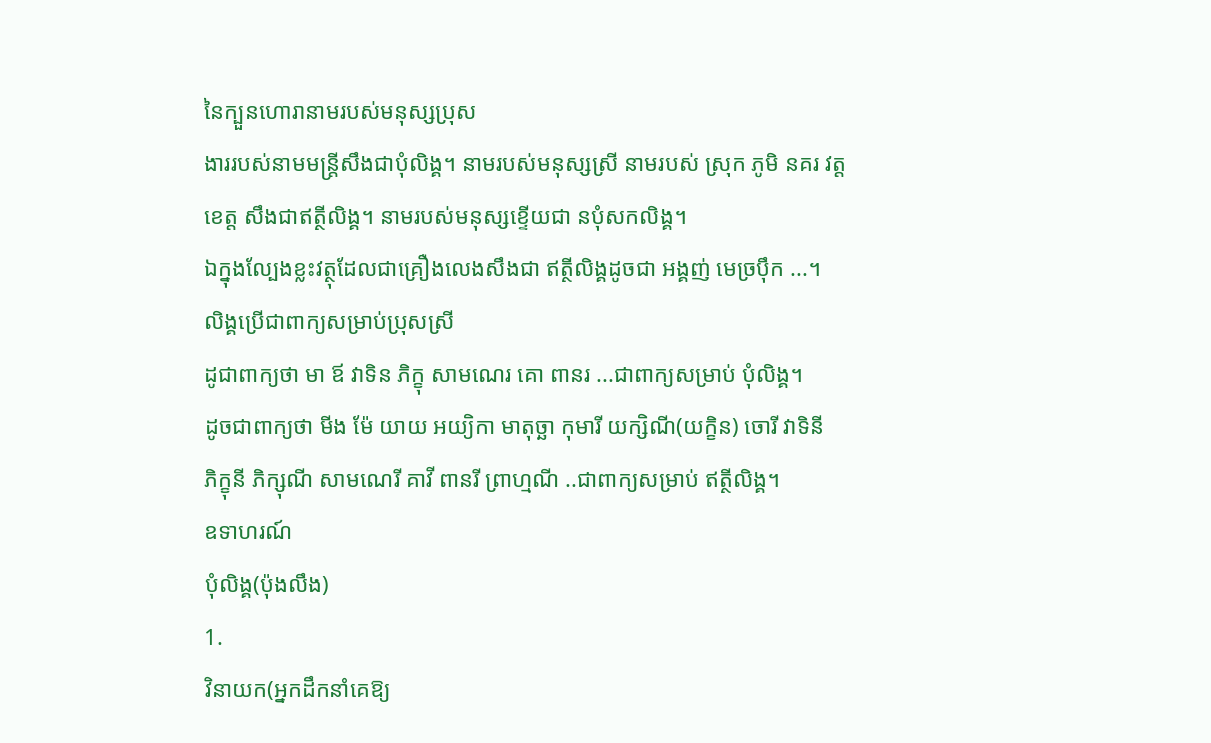នៃក្បួនហោរានាមរបស់មនុស្សប្រុស
ងាររបស់នាមមន្ត្រីសឹងជាបុំលិង្គ។ នាមរបស់មនុស្សស្រី នាមរបស់ ស្រុក ភូមិ នគរ វត្ត
ខេត្ត សឹងជាឥត្ថីលិង្គ។ នាមរបស់មនុស្សខ្ទើយជា នបុំសកលិង្គ។
ឯក្នុងល្បែងខ្លះវត្ថុដែលជាគ្រឿងលេងសឹងជា ឥត្ថីលិង្គដូចជា អង្គញ់ មេច្រប៉ឹក ...។
លិង្គប្រើជាពាក្យសម្រាប់ប្រុសស្រី
ដូជាពាក្យថា មា ឪ វាទិន ភិក្ខុ សាមណេរ គោ ពានរ ...ជាពាក្យសម្រាប់ បុំលិង្គ។
ដូចជាពាក្យថា មីង ម៉ែ យាយ អយ្យិកា មាតុច្ឆា កុមារី យក្សិណី(យក្ខិន) ចោរី វាទិនី
ភិក្ខុនី ភិក្សុណី សាមណេរី គាវី ពានរី ព្រាហ្មណី ..ជាពាក្យសម្រាប់ ឥត្ថីលិង្គ។
ឧទាហរណ៍
បុំលិង្គ(ប៉ុងលឹង)
1.
វិនាយក(អ្នកដឹកនាំគេឱ្យ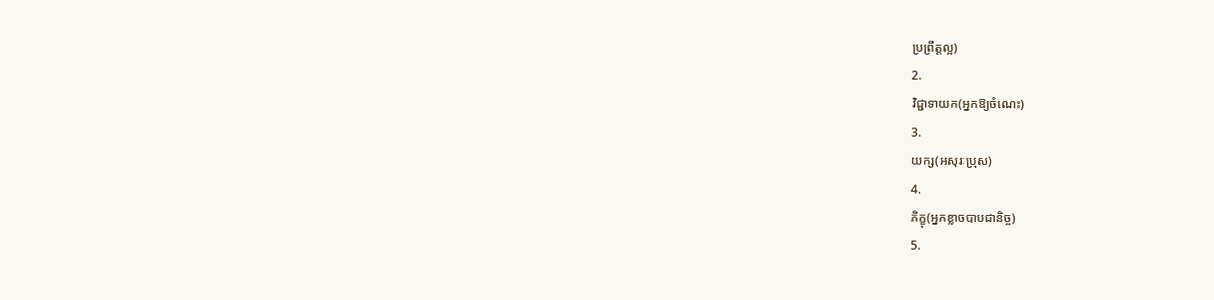ប្រព្រឹត្តល្អ)
2.
វិជ្ជាទាយក(អ្នកឱ្យចំណេះ)
3.
យក្ស(អសុរៈប្រុស)
4.
ភិក្ខុ(អ្នកខ្លាចបាបជានិច្ច)
5.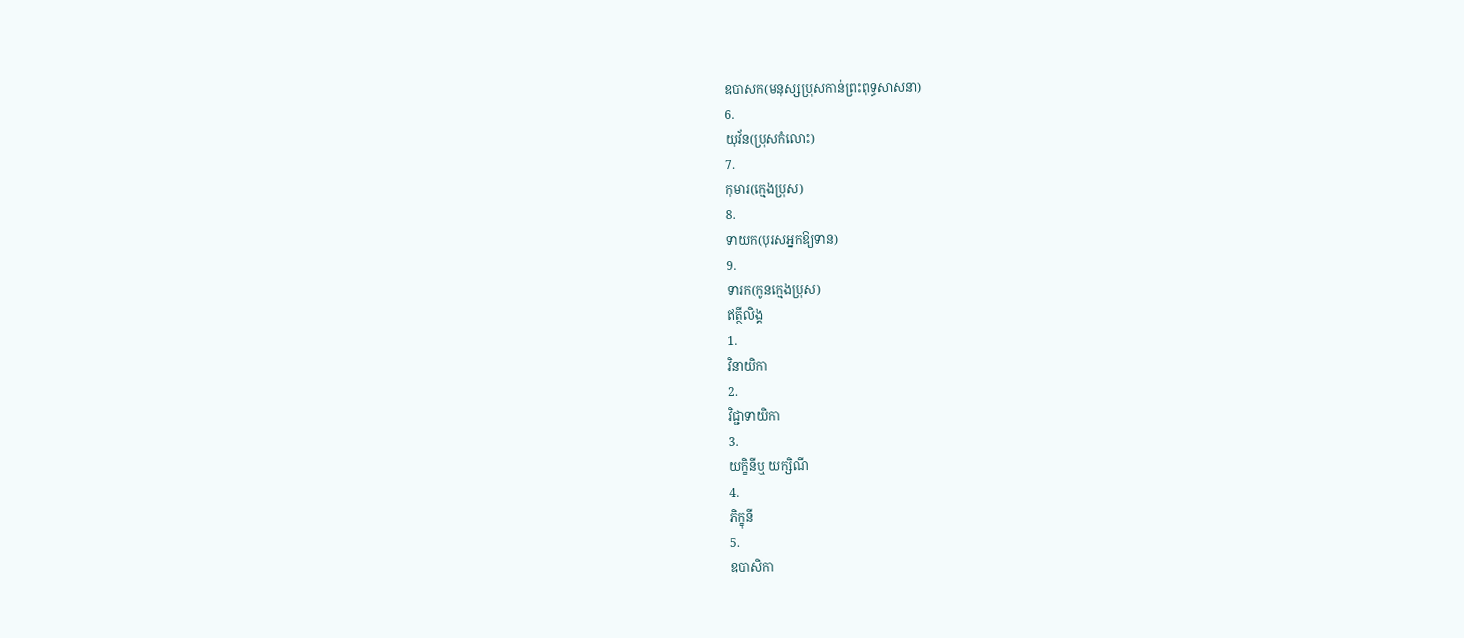ឧបាសក(មនុស្សប្រុសកាន់ព្រះពុទ្ធសាសនា)
6.
យុវ័ន(ប្រុសកំលោះ)
7.
កុមារ(ក្មេងប្រុស)
8.
ទាយក(បុរសអ្នកឱ្យទាន)
9.
ទារក(កូនក្មេងប្រុស)
ឥត្ថីលិង្គ
1.
វិនាយិកា
2.
វិជ្ជាទាយិកា
3.
យក្ខិនីឬ យក្សិណី
4.
ភិក្ខុនី
5.
ឧបាសិកា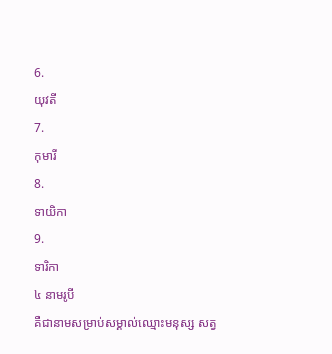6.
យុវតី
7.
កុមារី
8.
ទាយិកា
9.
ទារិកា
៤ នាមរូបី
គឺជានាមសម្រាប់សម្គាល់ឈ្មោះមនុស្ស សត្វ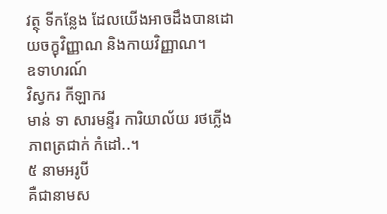វត្ថុ ទីកន្លែង ដែលយើងអាចដឹងបានដោយចក្ខុវិញ្ញាណ និងកាយវិញ្ញាណ។
ឧទាហរណ៍
វិស្វករ កីឡាករ
មាន់ ទា សារមន្ទីរ ការិយាល័យ រថភ្លើង ភាពត្រជាក់ កំដៅ..។
៥ នាមអរូបី
គឺជានាមស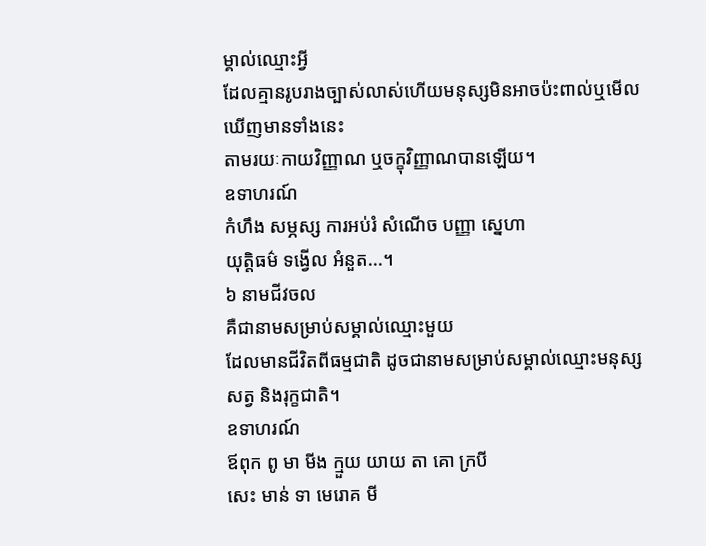ម្គាល់ឈ្មោះអ្វី
ដែលគ្មានរូបរាងច្បាស់លាស់ហើយមនុស្សមិនអាចប៉ះពាល់ឬមើលឃើញមានទាំងនេះ
តាមរយៈកាយវិញ្ញាណ ឬចក្ខុវិញ្ញាណបានឡើយ។
ឧទាហរណ៍
កំហឹង សម្ភស្ស ការអប់រំ សំណើច បញ្ញា ស្នេហា
យុត្តិធម៌ ទង្វើល អំនួត...។
៦ នាមជីវចល
គឺជានាមសម្រាប់សម្គាល់ឈ្មោះមួយ
ដែលមានជីវិតពីធម្មជាតិ ដូចជានាមសម្រាប់សម្គាល់ឈ្មោះមនុស្ស សត្វ និងរុក្ខជាតិ។
ឧទាហរណ៍
ឪពុក ពូ មា មីង ក្មួយ យាយ តា គោ ក្របី
សេះ មាន់ ទា មេរោគ មី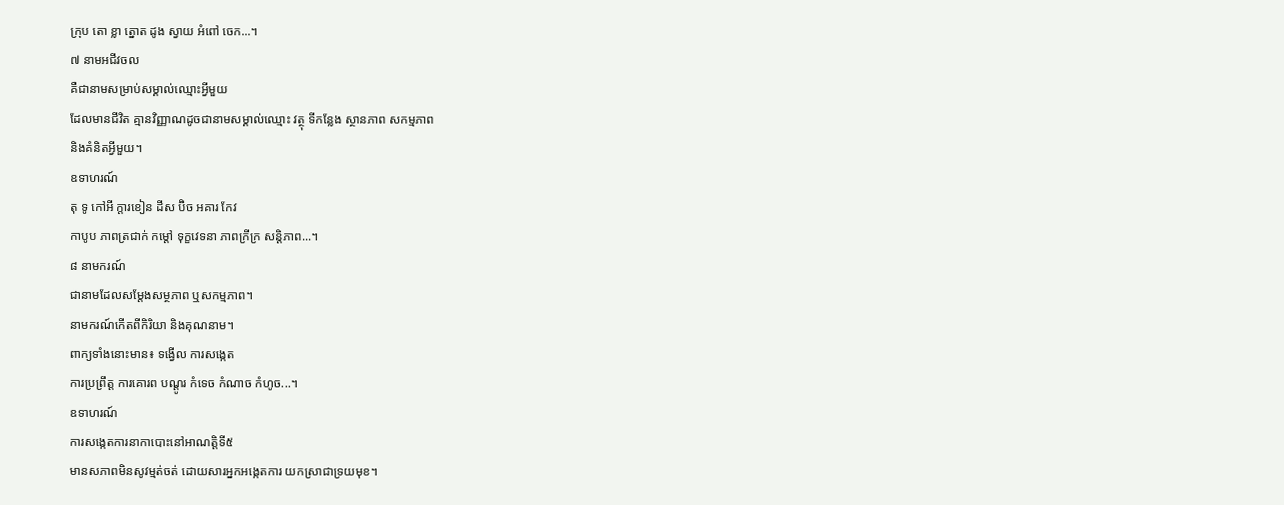ក្រុប តោ ខ្លា ត្នោត ដូង ស្វាយ អំពៅ ចេក...។
៧ នាមអជីវចល
គឺជានាមសម្រាប់សម្គាល់ឈ្មោះអ្វីមួយ
ដែលមានជីវិត គ្មានវិញ្ញាណដូចជានាមសម្គាល់ឈ្មោះ វត្ថុ ទីកន្លែង ស្ថានភាព សកម្មភាព
និងគំនិតអ្វីមួយ។
ឧទាហរណ៍
តុ ទូ កៅអី ក្តារខៀន ដីស ប៊ិច អគារ កែវ
កាបូប ភាពត្រជាក់ កម្តៅ ទុក្ខវេទនា ភាពក្រីក្រ សន្តិភាព...។
៨ នាមករណ៍
ជានាមដែលសម្តែងសម្ថភាព ឬសកម្មភាព។
នាមករណ៍កើតពីកិរិយា និងគុណនាម។
ពាក្យទាំងនោះមាន៖ ទង្វើល ការសង្កេត
ការប្រព្រឹត្ត ការគោរព បណ្តូរ កំទេច កំណាច កំហូច...។
ឧទាហរណ៍
ការសង្កេតការនាកាបោះនៅអាណត្តិទី៥
មានសភាពមិនសូវម្មត់ចត់ ដោយសារអ្នកអង្កេតការ យកស្រាជាទ្រយមុខ។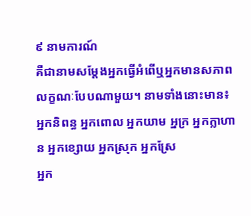៩ នាមការណ៍
គឺជានាមសម្តែងអ្នកធ្វើអំពើឬអ្នកមានសភាពលក្ខណៈបែបណាមួយ។ នាមទាំងនោះមាន៖
អ្នកនិពន្ធ អ្នកពោល អ្នកយាម អ្នក្រ អ្នកក្លាហាន អ្នកខ្សោយ អ្នកស្រុក អ្នកស្រែ
អ្នក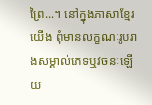ព្រៃ...។ នៅក្នុងភាសាខ្មែរយើង ពុំមានលក្ខណៈរូបរាងសម្គាល់ភេទឬវចនៈឡើយ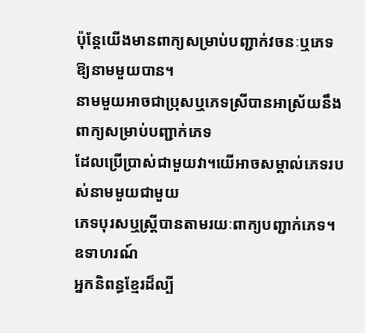ប៉ុន្តែយើងមានពាក្យសម្រាប់បញ្ជាក់វចនៈឬភេទឱ្យនាមមួយបាន។
នាមមួយអាចជាប្រុសឬភេទស្រីបានអាស្រ័យនឹងពាក្យសម្រាប់បញ្ជាក់ភេទ
ដែលប្រើប្រាស់ជាមួយវា។យើអាចសម្គាល់ភេទរបស់នាមមួយជាមួយ
ភេទបុរសឬស្ត្រីបានតាមរយៈពាក្យបញ្ជាក់ភេទ។
ឧទាហរណ៍
អ្នកនិពន្ធខ្មែរដ៏ល្បី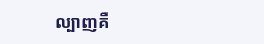ល្បាញគឺ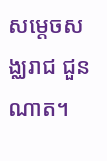សម្តេចសង្ឈរាជ ជួន ណាត។